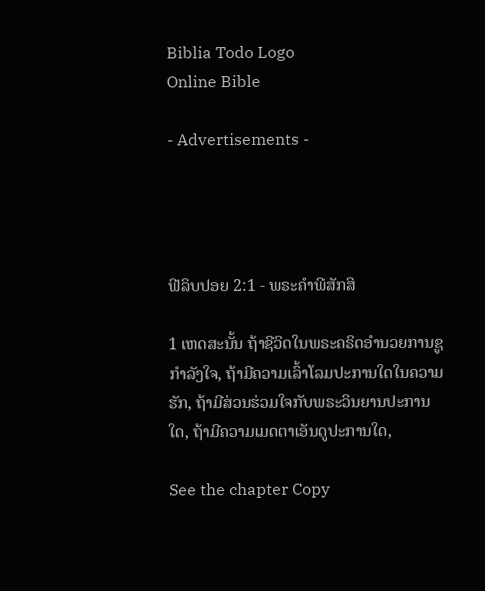Biblia Todo Logo
Online Bible

- Advertisements -




ຟີລິບປອຍ 2:1 - ພຣະຄຳພີສັກສິ

1 ເຫດສະນັ້ນ ຖ້າຊີວິດໃນພຣະຄຣິດອຳນວຍການຊູກຳລັງໃຈ, ຖ້າມີຄວາມເລົ້າໂລມປະການໃດໃນຄວາມຮັກ, ຖ້າມີສ່ວນຮ່ວມໃຈກັບພຣະວິນຍານປະການໃດ, ຖ້າມີຄວາມເມດຕາເອັນດູປະການໃດ,

See the chapter Copy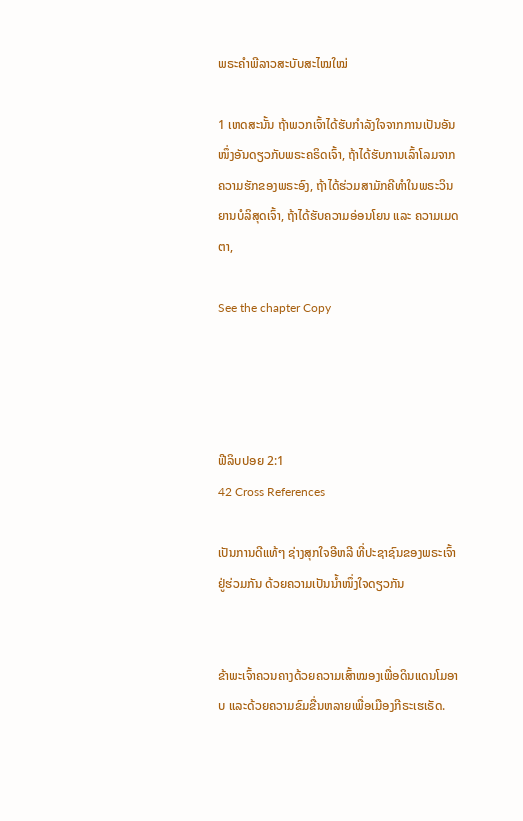ພຣະຄຳພີລາວສະບັບສະໄໝໃໝ່

1 ເຫດສະນັ້ນ ຖ້າພວກເຈົ້າໄດ້ຮັບກຳລັງໃຈຈາກການເປັນອັນໜຶ່ງອັນດຽວກັບພຣະຄຣິດເຈົ້າ, ຖ້າໄດ້ຮັບການເລົ້າໂລມຈາກຄວາມຮັກຂອງພຣະອົງ, ຖ້າໄດ້ຮ່ວມສາມັກຄີທຳໃນພຣະວິນຍານບໍລິສຸດເຈົ້າ, ຖ້າໄດ້ຮັບຄວາມອ່ອນໂຍນ ແລະ ຄວາມເມດຕາ,

See the chapter Copy




ຟີລິບປອຍ 2:1
42 Cross References

ເປັນການດີແທ້ໆ ຊ່າງສຸກໃຈອີຫລີ ທີ່ປະຊາຊົນຂອງພຣະເຈົ້າຢູ່ຮ່ວມກັນ ດ້ວຍຄວາມເປັນນໍ້າໜຶ່ງໃຈດຽວກັນ


ຂ້າພະເຈົ້າຄວນຄາງດ້ວຍຄວາມເສົ້າໝອງເພື່ອດິນແດນໂມອາບ ແລະດ້ວຍຄວາມຂົມຂື່ນຫລາຍເພື່ອເມືອງກີຣະເຮເຣັດ.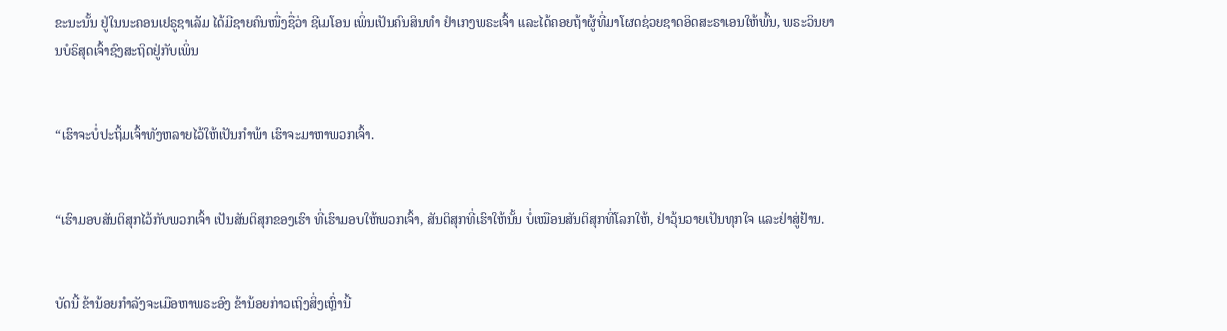ຂະນະນັ້ນ ຢູ່ໃນນະຄອນເຢຣູຊາເລັມ ໄດ້ມີຊາຍຄົນໜື່ງຊື່ວ່າ ຊີເມໂອນ ເພິ່ນເປັນຄົນສິນທຳ ຢຳເກງພຣະເຈົ້າ ແລະໄດ້ຄອຍຖ້າຜູ້ທີ່ມາໂຜດຊ່ວຍຊາດອິດສະຣາເອນໃຫ້ພົ້ນ, ພຣະວິນຍານບໍຣິສຸດເຈົ້າຊົງສະຖິດຢູ່ກັບເພິ່ນ


“ເຮົາຈະບໍ່ປະຖິ້ມເຈົ້າທັງຫລາຍໄວ້ໃຫ້ເປັນກຳພ້າ ເຮົາຈະມາຫາພວກເຈົ້າ.


“ເຮົາມອບສັນຕິສຸກໄວ້ກັບພວກເຈົ້າ ເປັນສັນຕິສຸກຂອງເຮົາ ທີ່ເຮົາມອບໃຫ້ພວກເຈົ້າ, ສັນຕິສຸກທີ່ເຮົາໃຫ້ນັ້ນ ບໍ່ເໝືອນສັນຕິສຸກທີ່ໂລກໃຫ້, ຢ່າວຸ້ນວາຍເປັນທຸກໃຈ ແລະຢ່າສູ່ຢ້ານ.


ບັດນີ້ ຂ້ານ້ອຍກຳລັງຈະເມືອຫາພຣະອົງ ຂ້ານ້ອຍກ່າວເຖິງສິ່ງເຫຼົ່ານີ້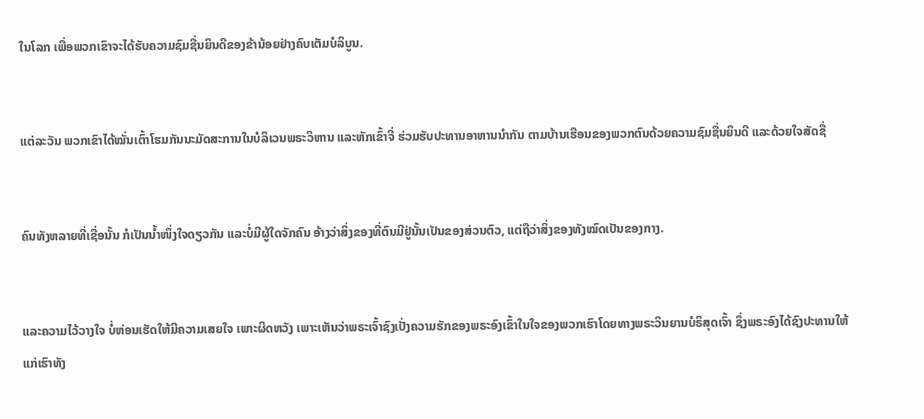ໃນໂລກ ເພື່ອພວກເຂົາຈະໄດ້ຮັບຄວາມຊົມຊື່ນຍິນດີຂອງຂ້ານ້ອຍຢ່າງຄົບເຕັມບໍລິບູນ.


ແຕ່ລະວັນ ພວກເຂົາໄດ້ໝັ່ນເຕົ້າໂຮມກັນນະມັດສະການໃນບໍລິເວນພຣະວິຫານ ແລະຫັກເຂົ້າຈີ່ ຮ່ວມຮັບປະທານອາຫານນຳກັນ ຕາມບ້ານເຮືອນຂອງພວກຕົນດ້ວຍຄວາມຊົມຊື່ນຍິນດີ ແລະດ້ວຍໃຈສັດຊື່


ຄົນທັງຫລາຍທີ່ເຊື່ອນັ້ນ ກໍເປັນນໍ້າໜຶ່ງໃຈດຽວກັນ ແລະບໍ່ມີຜູ້ໃດຈັກຄົນ ອ້າງວ່າສິ່ງຂອງທີ່ຕົນມີຢູ່ນັ້ນເປັນຂອງສ່ວນຕົວ, ແຕ່ຖືວ່າສິ່ງຂອງທັງໝົດເປັນຂອງກາງ.


ແລະຄວາມໄວ້ວາງໃຈ ບໍ່ຫ່ອນເຮັດໃຫ້ມີຄວາມເສຍໃຈ ເພາະຜິດຫວັງ ເພາະເຫັນວ່າພຣະເຈົ້າຊົງເປັ່ງຄວາມຮັກຂອງພຣະອົງເຂົ້າໃນໃຈຂອງພວກເຮົາໂດຍທາງພຣະວິນຍານບໍຣິສຸດເຈົ້າ ຊຶ່ງພຣະອົງໄດ້ຊົງປະທານໃຫ້ແກ່ເຮົາທັງ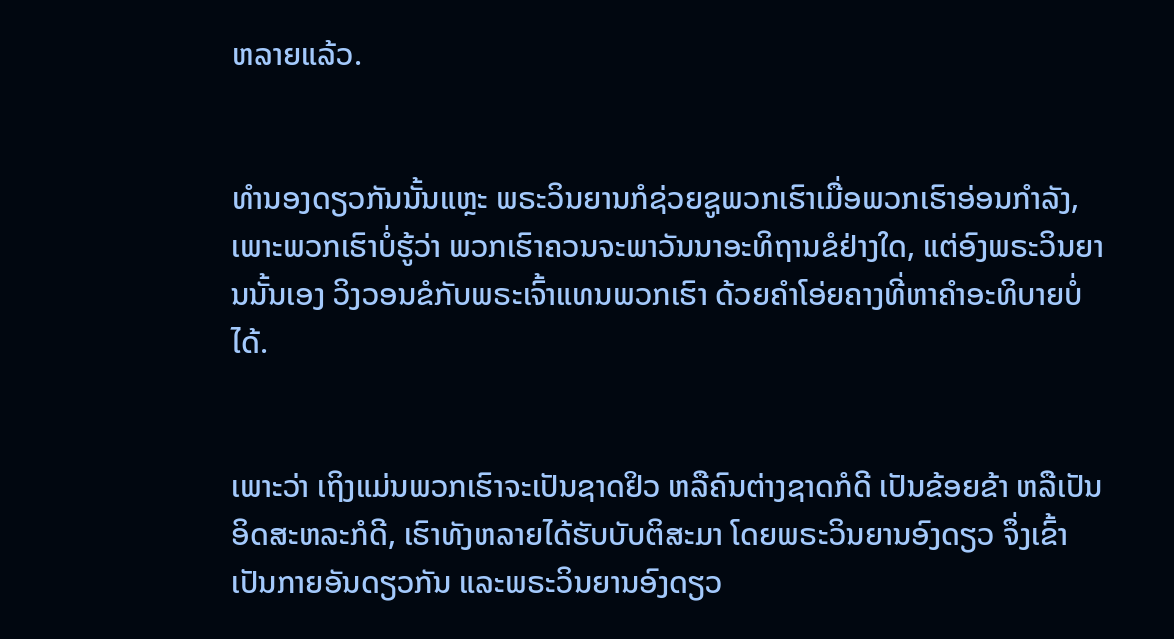ຫລາຍແລ້ວ.


ທຳນອງດຽວກັນນັ້ນແຫຼະ ພຣະວິນຍານກໍຊ່ວຍຊູພວກເຮົາເມື່ອພວກເຮົາອ່ອນກຳລັງ, ເພາະພວກເຮົາບໍ່ຮູ້ວ່າ ພວກເຮົາຄວນຈະພາວັນນາອະທິຖານຂໍຢ່າງໃດ, ແຕ່ອົງພຣະວິນຍານນັ້ນເອງ ວິງວອນຂໍກັບພຣະເຈົ້າແທນພວກເຮົາ ດ້ວຍຄຳໂອ່ຍຄາງທີ່ຫາຄຳອະທິບາຍບໍ່ໄດ້.


ເພາະວ່າ ເຖິງແມ່ນພວກເຮົາຈະເປັນຊາດຢິວ ຫລືຄົນຕ່າງຊາດກໍດີ ເປັນຂ້ອຍຂ້າ ຫລືເປັນອິດສະຫລະກໍດີ, ເຮົາທັງຫລາຍໄດ້ຮັບບັບຕິສະມາ ໂດຍພຣະວິນຍານອົງດຽວ ຈຶ່ງເຂົ້າເປັນກາຍອັນດຽວກັນ ແລະພຣະວິນຍານອົງດຽວ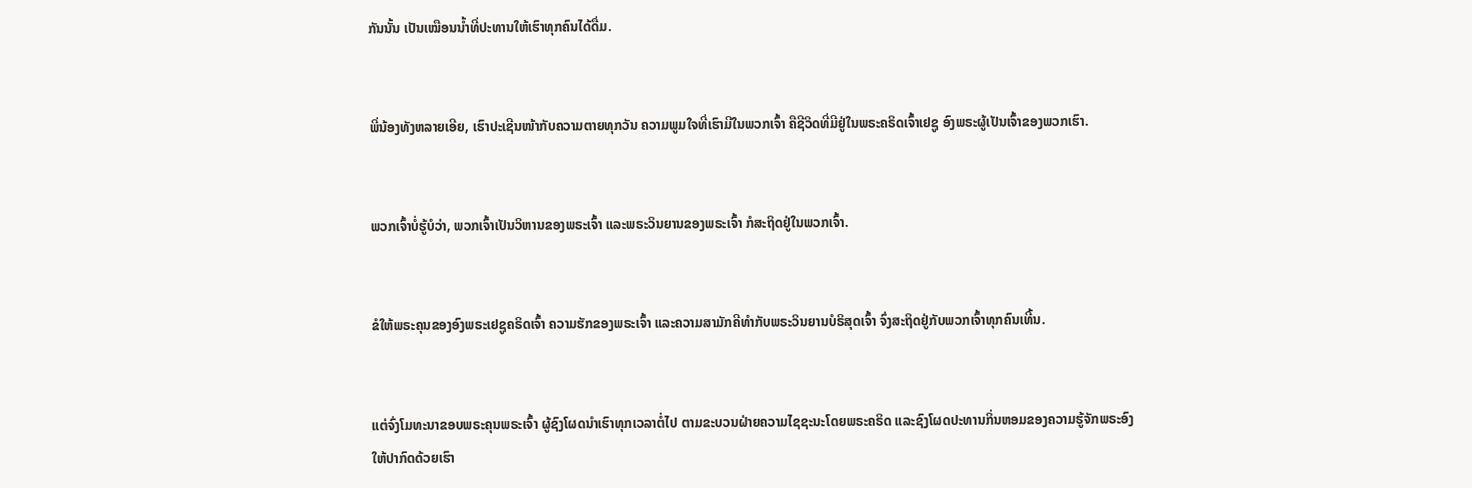ກັນນັ້ນ ເປັນເໝືອນນໍ້າທີ່ປະທານໃຫ້ເຮົາທຸກຄົນໄດ້ດື່ມ.


ພີ່ນ້ອງທັງຫລາຍເອີຍ, ເຮົາປະເຊີນໜ້າກັບຄວາມຕາຍທຸກວັນ ຄວາມພູມໃຈທີ່ເຮົາມີໃນພວກເຈົ້າ ຄືຊີວິດທີ່ມີຢູ່ໃນພຣະຄຣິດເຈົ້າເຢຊູ ອົງພຣະຜູ້ເປັນເຈົ້າຂອງພວກເຮົາ.


ພວກເຈົ້າບໍ່ຮູ້ບໍວ່າ, ພວກເຈົ້າເປັນວິຫານຂອງພຣະເຈົ້າ ແລະພຣະວິນຍານຂອງພຣະເຈົ້າ ກໍສະຖິດຢູ່ໃນພວກເຈົ້າ.


ຂໍໃຫ້ພຣະຄຸນຂອງອົງພຣະເຢຊູຄຣິດເຈົ້າ ຄວາມຮັກຂອງພຣະເຈົ້າ ແລະຄວາມສາມັກຄີທຳກັບພຣະວິນຍານບໍຣິສຸດເຈົ້າ ຈົ່ງສະຖິດຢູ່ກັບພວກເຈົ້າທຸກຄົນເທີ້ນ.


ແຕ່ຈົ່ງໂມທະນາຂອບພຣະຄຸນພຣະເຈົ້າ ຜູ້ຊົງໂຜດນຳເຮົາທຸກເວລາຕໍ່ໄປ ຕາມຂະບວນຝ່າຍຄວາມໄຊຊະນະໂດຍພຣະຄຣິດ ແລະຊົງໂຜດປະທານກິ່ນຫອມຂອງຄວາມຮູ້ຈັກພຣະອົງ ໃຫ້ປາກົດດ້ວຍເຮົາ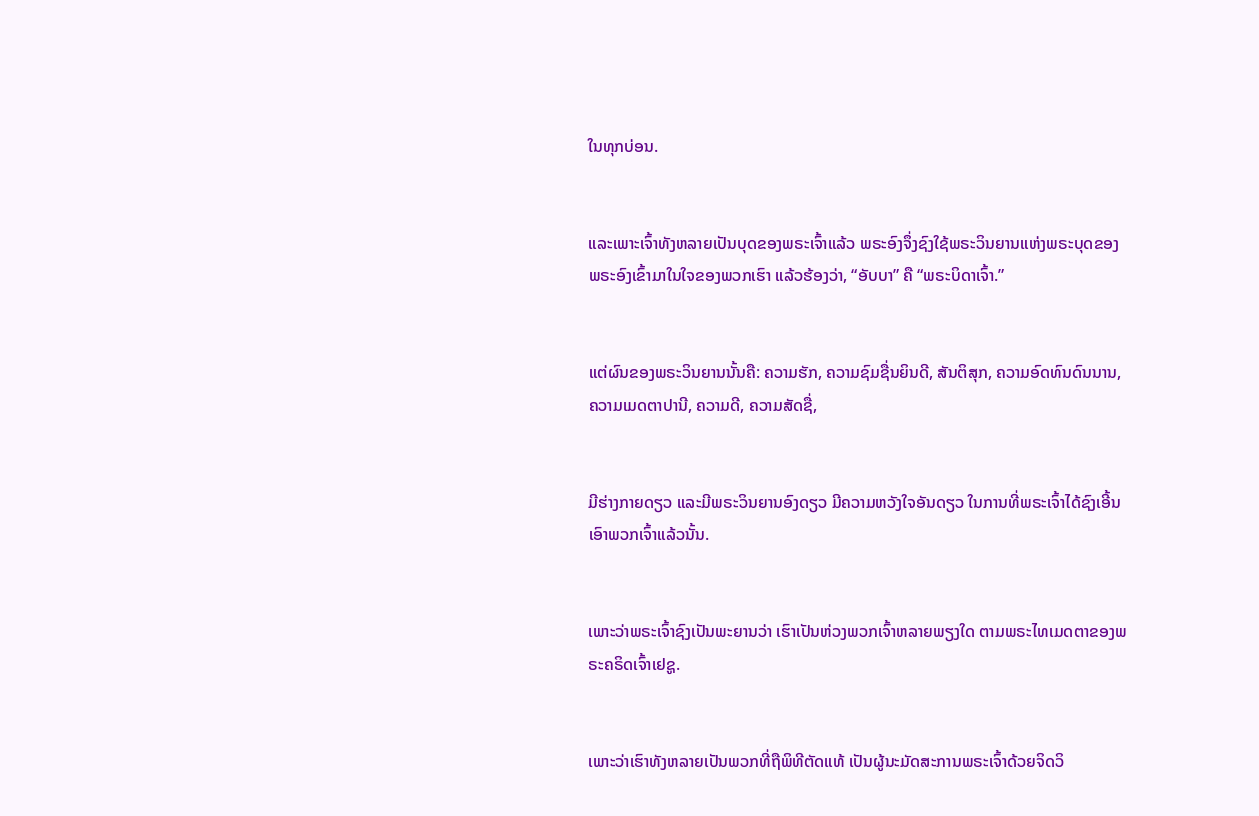ໃນທຸກບ່ອນ.


ແລະເພາະເຈົ້າທັງຫລາຍເປັນບຸດຂອງພຣະເຈົ້າແລ້ວ ພຣະອົງຈຶ່ງຊົງໃຊ້ພຣະວິນຍານແຫ່ງພຣະບຸດຂອງພຣະອົງເຂົ້າມາໃນໃຈຂອງພວກເຮົາ ແລ້ວຮ້ອງວ່າ, “ອັບບາ” ຄື “ພຣະບິດາເຈົ້າ.”


ແຕ່ຜົນຂອງພຣະວິນຍານນັ້ນຄື: ຄວາມຮັກ, ຄວາມຊົມຊື່ນຍິນດີ, ສັນຕິສຸກ, ຄວາມອົດທົນດົນນານ, ຄວາມເມດຕາປານີ, ຄວາມດີ, ຄວາມສັດຊື່,


ມີຮ່າງກາຍດຽວ ແລະມີພຣະວິນຍານອົງດຽວ ມີຄວາມຫວັງໃຈອັນດຽວ ໃນການທີ່ພຣະເຈົ້າໄດ້ຊົງເອີ້ນເອົາພວກເຈົ້າແລ້ວນັ້ນ.


ເພາະວ່າພຣະເຈົ້າຊົງເປັນພະຍານວ່າ ເຮົາເປັນຫ່ວງພວກເຈົ້າຫລາຍພຽງໃດ ຕາມພຣະໄທເມດຕາຂອງພຣະຄຣິດເຈົ້າເຢຊູ.


ເພາະວ່າເຮົາທັງຫລາຍເປັນພວກທີ່ຖືພິທີຕັດແທ້ ເປັນຜູ້ນະມັດສະການພຣະເຈົ້າດ້ວຍຈິດວິ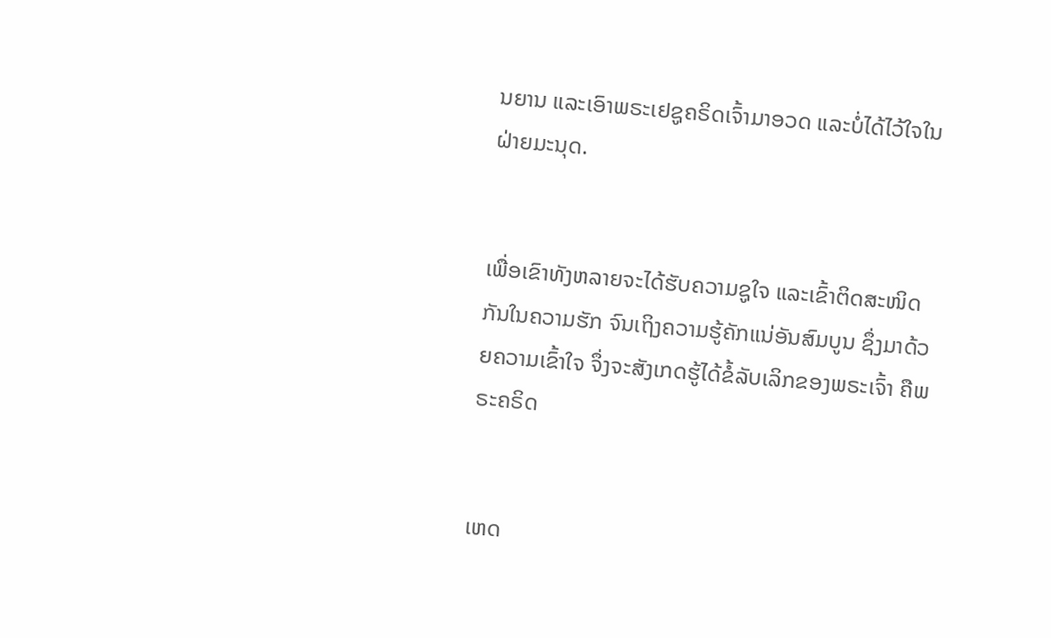ນຍານ ແລະເອົາພຣະເຢຊູຄຣິດເຈົ້າມາອວດ ແລະບໍ່ໄດ້ໄວ້ໃຈໃນຝ່າຍມະນຸດ.


ເພື່ອເຂົາທັງຫລາຍຈະໄດ້ຮັບຄວາມຊູໃຈ ແລະເຂົ້າຕິດສະໜິດກັນໃນຄວາມຮັກ ຈົນເຖິງຄວາມຮູ້ຄັກແນ່ອັນສົມບູນ ຊຶ່ງມາດ້ວຍຄວາມເຂົ້າໃຈ ຈຶ່ງຈະສັງເກດຮູ້ໄດ້ຂໍ້ລັບເລິກຂອງພຣະເຈົ້າ ຄືພຣະຄຣິດ


ເຫດ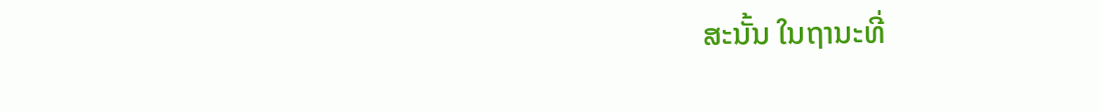ສະນັ້ນ ໃນຖານະທີ່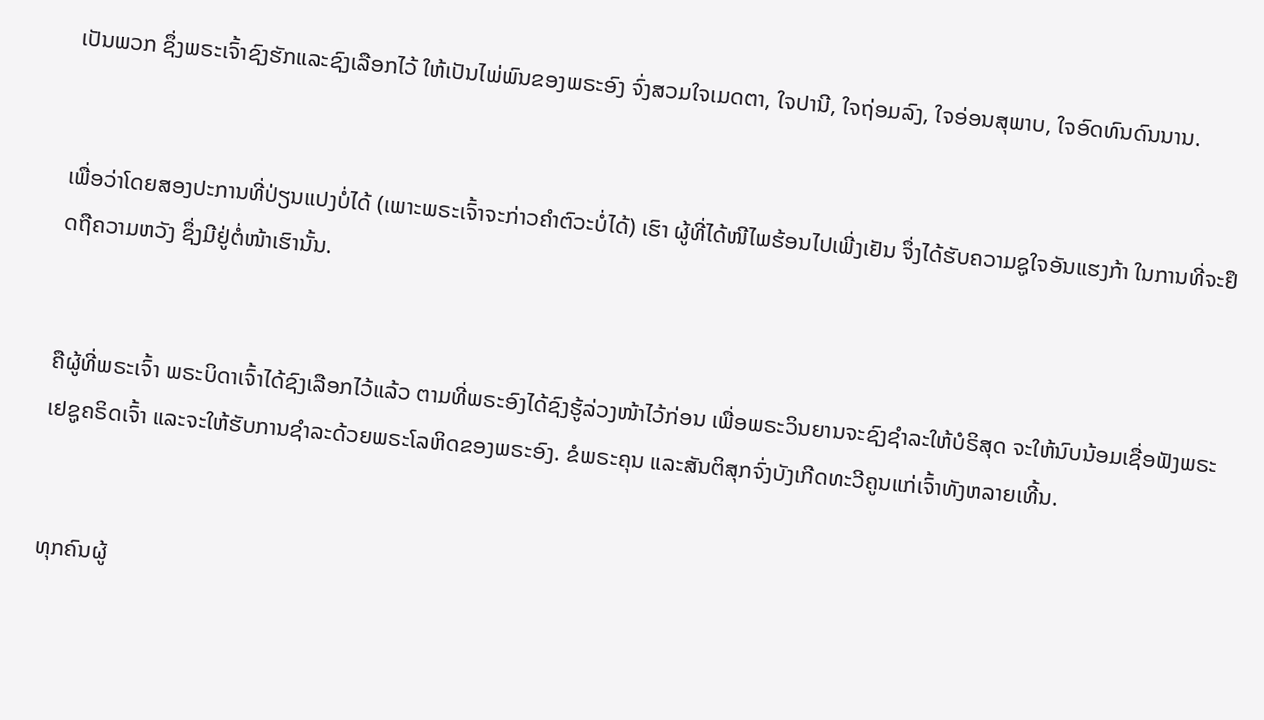ເປັນພວກ ຊຶ່ງພຣະເຈົ້າຊົງຮັກແລະຊົງເລືອກໄວ້ ໃຫ້ເປັນໄພ່ພົນຂອງພຣະອົງ ຈົ່ງສວມໃຈເມດຕາ, ໃຈປານີ, ໃຈຖ່ອມລົງ, ໃຈອ່ອນສຸພາບ, ໃຈອົດທົນດົນນານ.


ເພື່ອວ່າໂດຍສອງປະການທີ່ປ່ຽນແປງບໍ່ໄດ້ (ເພາະພຣະເຈົ້າຈະກ່າວຄຳຕົວະບໍ່ໄດ້) ເຮົາ ຜູ້ທີ່ໄດ້ໜີໄພຮ້ອນໄປເພີ່ງເຢັນ ຈຶ່ງໄດ້ຮັບຄວາມຊູໃຈອັນແຮງກ້າ ໃນການທີ່ຈະຢຶດຖືຄວາມຫວັງ ຊຶ່ງມີຢູ່ຕໍ່ໜ້າເຮົານັ້ນ.


ຄືຜູ້ທີ່ພຣະເຈົ້າ ພຣະບິດາເຈົ້າໄດ້ຊົງເລືອກໄວ້ແລ້ວ ຕາມທີ່ພຣະອົງໄດ້ຊົງຮູ້ລ່ວງໜ້າໄວ້ກ່ອນ ເພື່ອພຣະວິນຍານຈະຊົງຊຳລະໃຫ້ບໍຣິສຸດ ຈະໃຫ້ນົບນ້ອມເຊື່ອຟັງພຣະເຢຊູຄຣິດເຈົ້າ ແລະຈະໃຫ້ຮັບການຊຳລະດ້ວຍພຣະໂລຫິດຂອງພຣະອົງ. ຂໍພຣະຄຸນ ແລະສັນຕິສຸກຈົ່ງບັງເກີດທະວີຄູນແກ່ເຈົ້າທັງຫລາຍເທີ້ນ.


ທຸກຄົນຜູ້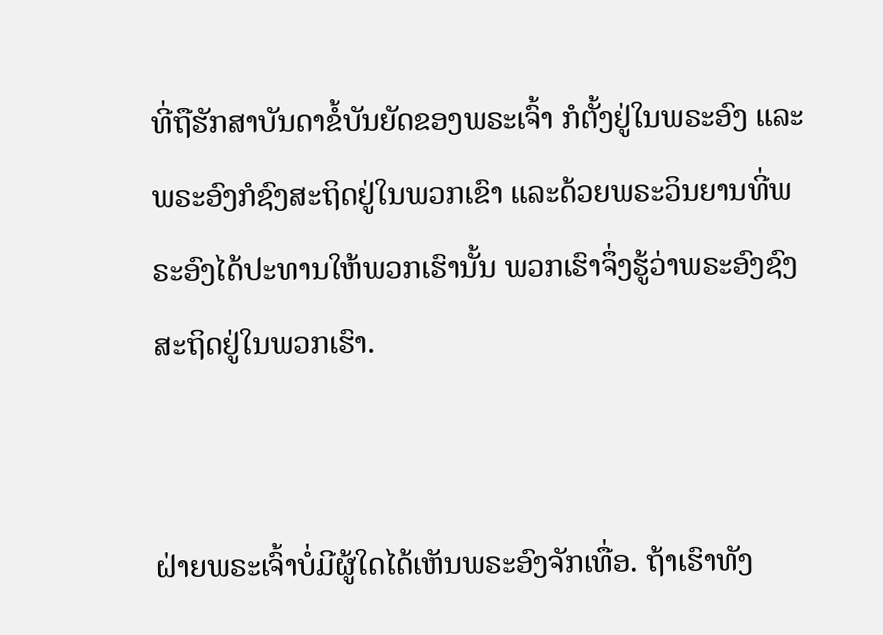ທີ່ຖືຮັກສາບັນດາຂໍ້ບັນຍັດຂອງພຣະເຈົ້າ ກໍຕັ້ງຢູ່ໃນພຣະອົງ ແລະພຣະອົງກໍຊົງສະຖິດຢູ່ໃນພວກເຂົາ ແລະດ້ວຍພຣະວິນຍານທີ່ພຣະອົງໄດ້ປະທານໃຫ້ພວກເຮົານັ້ນ ພວກເຮົາຈຶ່ງຮູ້ວ່າພຣະອົງຊົງສະຖິດຢູ່ໃນພວກເຮົາ.


ຝ່າຍພຣະເຈົ້າບໍ່ມີຜູ້ໃດໄດ້ເຫັນພຣະອົງຈັກເທື່ອ. ຖ້າເຮົາທັງ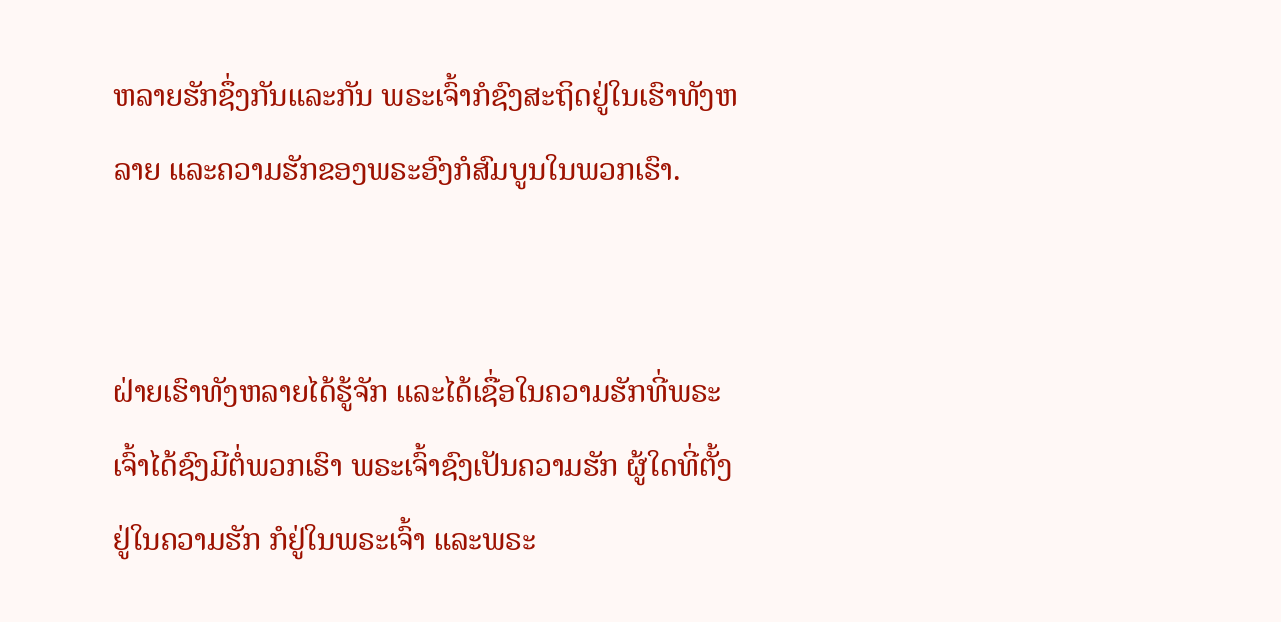ຫລາຍຮັກຊຶ່ງກັນແລະກັນ ພຣະເຈົ້າກໍຊົງສະຖິດຢູ່ໃນເຮົາທັງຫລາຍ ແລະຄວາມຮັກຂອງພຣະອົງກໍສົມບູນໃນພວກເຮົາ.


ຝ່າຍເຮົາທັງຫລາຍໄດ້ຮູ້ຈັກ ແລະໄດ້ເຊື່ອໃນຄວາມຮັກທີ່ພຣະເຈົ້າໄດ້ຊົງມີຕໍ່ພວກເຮົາ ພຣະເຈົ້າຊົງເປັນຄວາມຮັກ ຜູ້ໃດທີ່ຕັ້ງຢູ່ໃນຄວາມຮັກ ກໍຢູ່ໃນພຣະເຈົ້າ ແລະພຣະ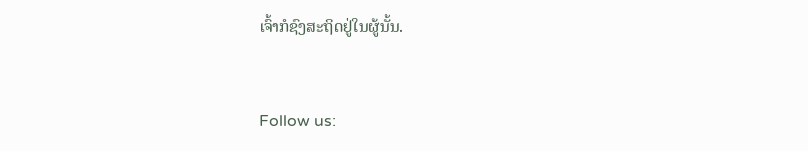ເຈົ້າກໍຊົງສະຖິດຢູ່ໃນຜູ້ນັ້ນ.


Follow us: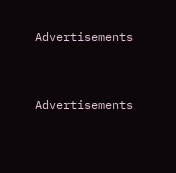Advertisements


Advertisements